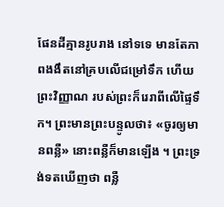ផែនដីគ្មានរូបរាង នៅទទេ មានតែភាពងងឹតនៅគ្របលើជម្រៅទឹក ហើយព្រះវិញ្ញាណ របស់ព្រះក៏រេរាពីលើផ្ទៃទឹក។ ព្រះមានព្រះបន្ទូលថា៖ «ចូរឲ្យមានពន្លឺ» នោះពន្លឺក៏មានឡើង ។ ព្រះទ្រង់ទតឃើញថា ពន្លឺ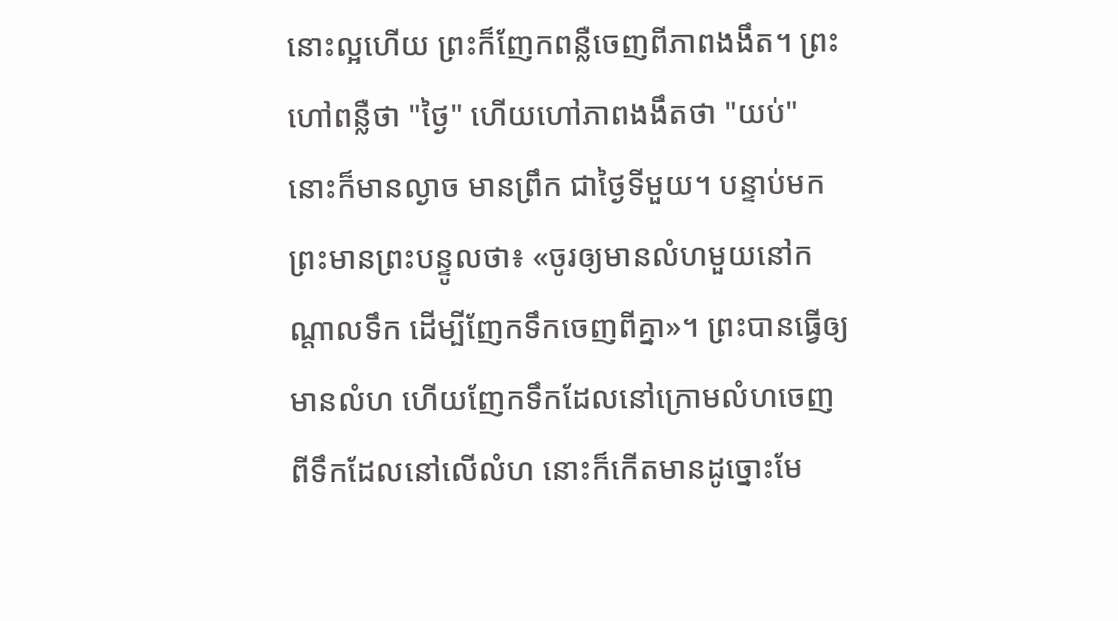នោះល្អហើយ ព្រះក៏ញែកពន្លឺចេញពីភាពងងឹត។ ព្រះហៅពន្លឺថា "ថ្ងៃ" ហើយហៅភាពងងឹតថា "យប់" នោះក៏មានល្ងាច មានព្រឹក ជាថ្ងៃទីមួយ។ បន្ទាប់មក ព្រះមានព្រះបន្ទូលថា៖ «ចូរឲ្យមានលំហមួយនៅកណ្ដាលទឹក ដើម្បីញែកទឹកចេញពីគ្នា»។ ព្រះបានធ្វើឲ្យមានលំហ ហើយញែកទឹកដែលនៅក្រោមលំហចេញពីទឹកដែលនៅលើលំហ នោះក៏កើតមានដូច្នោះមែ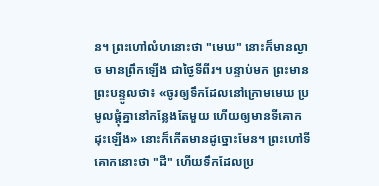ន។ ព្រះហៅលំហនោះថា "មេឃ" នោះក៏មានល្ងាច មានព្រឹកឡើង ជាថ្ងៃទីពីរ។ បន្ទាប់មក ព្រះមានព្រះបន្ទូលថា៖ «ចូរឲ្យទឹកដែលនៅក្រោមមេឃ ប្រមូលផ្ដុំគ្នានៅកន្លែងតែមួយ ហើយឲ្យមានទីគោកដុះឡើង» នោះក៏កើតមានដូច្នោះមែន។ ព្រះហៅទីគោកនោះថា "ដី" ហើយទឹកដែលប្រ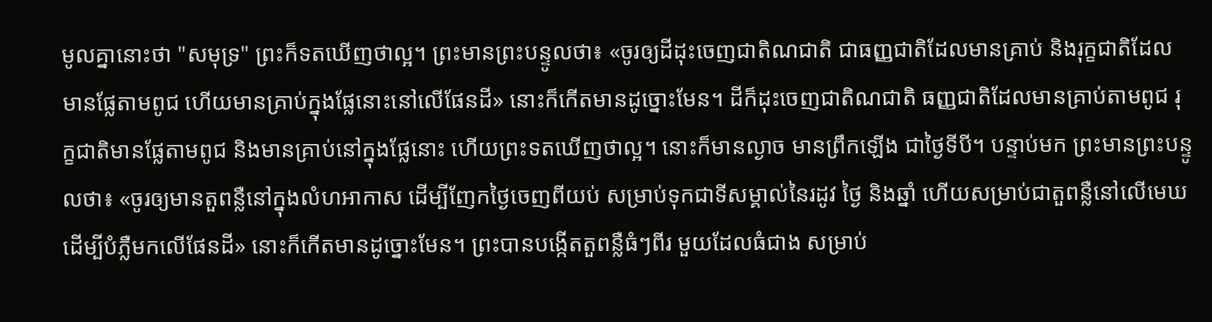មូលគ្នានោះថា "សមុទ្រ" ព្រះក៏ទតឃើញថាល្អ។ ព្រះមានព្រះបន្ទូលថា៖ «ចូរឲ្យដីដុះចេញជាតិណជាតិ ជាធញ្ញជាតិដែលមានគ្រាប់ និងរុក្ខជាតិដែលមានផ្លែតាមពូជ ហើយមានគ្រាប់ក្នុងផ្លែនោះនៅលើផែនដី» នោះក៏កើតមានដូច្នោះមែន។ ដីក៏ដុះចេញជាតិណជាតិ ធញ្ញជាតិដែលមានគ្រាប់តាមពូជ រុក្ខជាតិមានផ្លែតាមពូជ និងមានគ្រាប់នៅក្នុងផ្លែនោះ ហើយព្រះទតឃើញថាល្អ។ នោះក៏មានល្ងាច មានព្រឹកឡើង ជាថ្ងៃទីបី។ បន្ទាប់មក ព្រះមានព្រះបន្ទូលថា៖ «ចូរឲ្យមានតួពន្លឺនៅក្នុងលំហអាកាស ដើម្បីញែកថ្ងៃចេញពីយប់ សម្រាប់ទុកជាទីសម្គាល់នៃរដូវ ថ្ងៃ និងឆ្នាំ ហើយសម្រាប់ជាតួពន្លឺនៅលើមេឃ ដើម្បីបំភ្លឺមកលើផែនដី» នោះក៏កើតមានដូច្នោះមែន។ ព្រះបានបង្កើតតួពន្លឺធំៗពីរ មួយដែលធំជាង សម្រាប់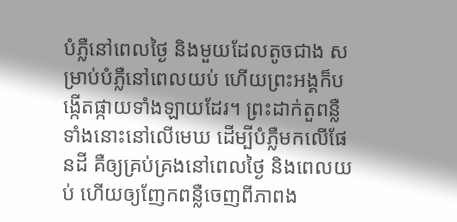បំភ្លឺនៅពេលថ្ងៃ និងមួយដែលតូចជាង សម្រាប់បំភ្លឺនៅពេលយប់ ហើយព្រះអង្គក៏បង្កើតផ្កាយទាំងឡាយដែរ។ ព្រះដាក់តួពន្លឺទាំងនោះនៅលើមេឃ ដើម្បីបំភ្លឺមកលើផែនដី គឺឲ្យគ្រប់គ្រងនៅពេលថ្ងៃ និងពេលយប់ ហើយឲ្យញែកពន្លឺចេញពីភាពង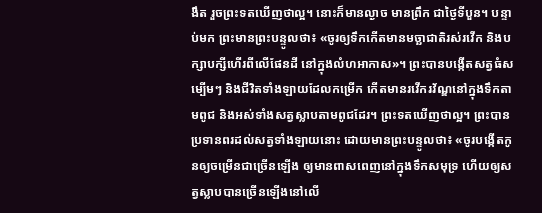ងឹត រួចព្រះទតឃើញថាល្អ។ នោះក៏មានល្ងាច មានព្រឹក ជាថ្ងៃទីបួន។ បន្ទាប់មក ព្រះមានព្រះបន្ទូលថា៖ «ចូរឲ្យទឹកកើតមានមច្ឆាជាតិរស់រវើក និងបក្សាបក្សីហើរពីលើផែនដី នៅក្នុងលំហអាកាស»។ ព្រះបានបង្កើតសត្វធំសម្បើមៗ និងជីវិតទាំងឡាយដែលកម្រើក កើតមានរវើករវ័ណ្ឌនៅក្នុងទឹកតាមពូជ និងអស់ទាំងសត្វស្លាបតាមពូជដែរ។ ព្រះទតឃើញថាល្អ។ ព្រះបានប្រទានពរដល់សត្វទាំងឡាយនោះ ដោយមានព្រះបន្ទូលថា៖ «ចូរបង្កើតកូនឲ្យចម្រើនជាច្រើនឡើង ឲ្យមានពាសពេញនៅក្នុងទឹកសមុទ្រ ហើយឲ្យសត្វស្លាបបានច្រើនឡើងនៅលើ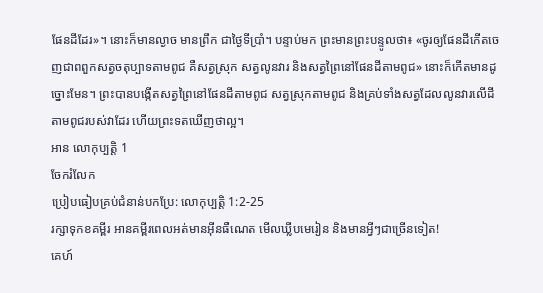ផែនដីដែរ»។ នោះក៏មានល្ងាច មានព្រឹក ជាថ្ងៃទីប្រាំ។ បន្ទាប់មក ព្រះមានព្រះបន្ទូលថា៖ «ចូរឲ្យផែនដីកើតចេញជាពពួកសត្វចតុប្បាទតាមពូជ គឺសត្វស្រុក សត្វលូនវារ និងសត្វព្រៃនៅផែនដីតាមពូជ» នោះក៏កើតមានដូច្នោះមែន។ ព្រះបានបង្កើតសត្វព្រៃនៅផែនដីតាមពូជ សត្វស្រុកតាមពូជ និងគ្រប់ទាំងសត្វដែលលូនវារលើដីតាមពូជរបស់វាដែរ ហើយព្រះទតឃើញថាល្អ។
អាន លោកុប្បត្តិ 1
ចែករំលែក
ប្រៀបធៀបគ្រប់ជំនាន់បកប្រែ: លោកុប្បត្តិ 1:2-25
រក្សាទុកខគម្ពីរ អានគម្ពីរពេលអត់មានអ៊ីនធឺណេត មើលឃ្លីបមេរៀន និងមានអ្វីៗជាច្រើនទៀត!
គេហ៍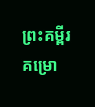ព្រះគម្ពីរ
គម្រោ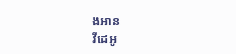ងអាន
វីដេអូ